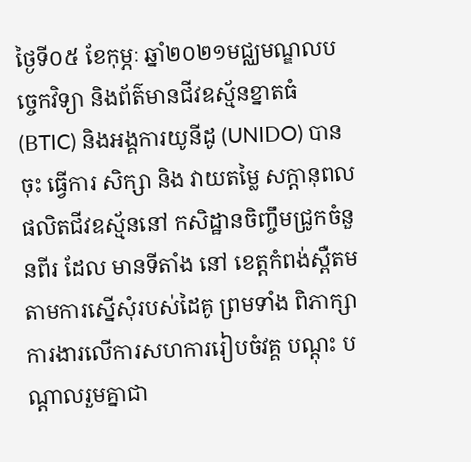ថ្ងៃទី០៥ ខែកុម្ភៈ ឆ្នាំ២០២១មជ្ឈមណ្ឌលបច្ចេកវិទ្យា និងព័ត៌មានជីវឧស្ម័នខ្នាតធំ (BTIC) និងអង្គការយូនីដូ (UNIDO) បានចុះ ធ្វើការ សិក្សា និង វាយតម្លៃ សក្តានុពលផលិតជីវឧស្ម័ននៅ កសិដ្ឋានចិញ្ចឹមជ្រូកចំនួនពីរ ដែល មានទីតាំង នៅ ខេត្តកំពង់ស្ពឺតមតាមការស្នើសុំរបស់ដៃគូ ព្រមទាំង ពិភាក្សាការងារលើការសហការរៀបចំវគ្គ បណ្តុះ បណ្តាលរួមគ្នាជា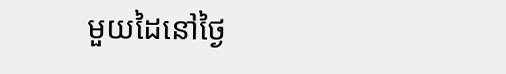មួយដៃនៅថ្ងៃ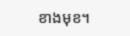ខាងមុខ។